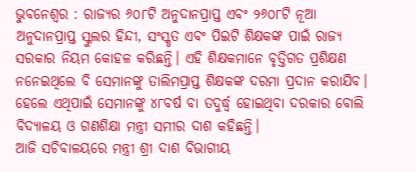ଭୁବନେଶ୍ବର : ରାଜ୍ୟର ୬୦୮ଟି ଅନୁଦାନପ୍ରାପ୍ତ ଏବଂ ୨୬୦୮ଟି ନୂଆ ଅନୁଦାନପ୍ରାପ୍ତ ସ୍କୁଲର ହିନ୍ଦୀ, ସଂସ୍କୃତ ଏବଂ ପିଇଟି ଶିକ୍ଷକଙ୍କ ପାଇଁ ରାଜ୍ୟ ସରକାର ନିୟମ କୋହଳ କରିଛନ୍ତି। ଏହି ଶିକ୍ଷକମାନେ ବୃତ୍ତିଗତ ପ୍ରଶିକ୍ଷଣ ନନେଇଥିଲେ ବି ସେମାନଙ୍କୁ ତାଲିମପ୍ରାପ୍ତ ଶିକ୍ଷକଙ୍କ ଦରମା ପ୍ରଦାନ କରାଯିବ। ହେଲେ ଏଥିପାଇଁ ସେମାନଙ୍କୁ ୪୮ବର୍ଷ ବା ତଦୁର୍ଦ୍ଧ୍ବ ହୋଇଥିବା ଦରକାର ବୋଲି ବିଦ୍ୟାଳୟ ଓ ଗଣଶିକ୍ଷା ମନ୍ତ୍ରୀ ସମୀର ଦାଶ କହିଛନ୍ତି।
ଆଜି ସଚିବାଳୟରେ ମନ୍ତ୍ରୀ ଶ୍ରୀ ଦାଶ ବିଭାଗୀୟ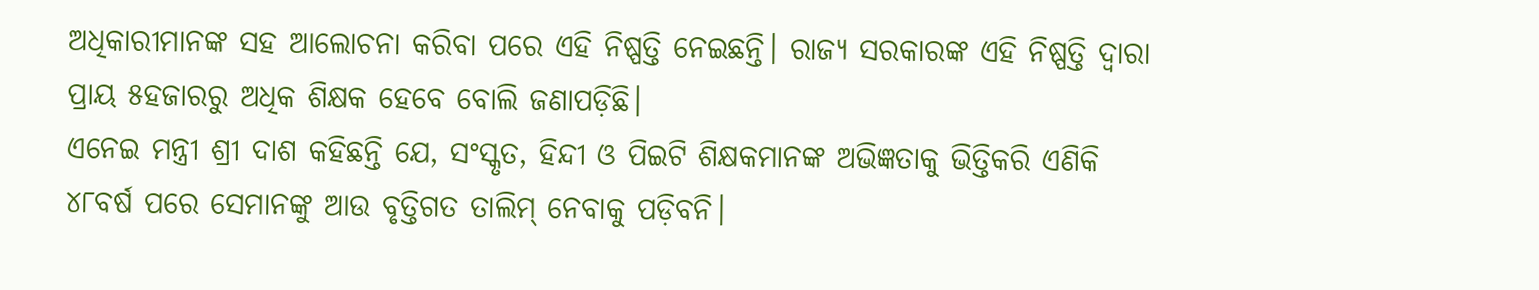ଅଧିକାରୀମାନଙ୍କ ସହ ଆଲୋଚନା କରିବା ପରେ ଏହି ନିଷ୍ପତ୍ତି ନେଇଛନ୍ତି। ରାଜ୍ୟ ସରକାରଙ୍କ ଏହି ନିଷ୍ପତ୍ତି ଦ୍ବାରା ପ୍ରାୟ ୫ହଜାରରୁ ଅଧିକ ଶିକ୍ଷକ ହେବେ ବୋଲି ଜଣାପଡ଼ିଛି।
ଏନେଇ ମନ୍ତ୍ରୀ ଶ୍ରୀ ଦାଶ କହିଛନ୍ତି ଯେ, ସଂସ୍କୃତ, ହିନ୍ଦୀ ଓ ପିଇଟି ଶିକ୍ଷକମାନଙ୍କ ଅଭିଜ୍ଞତାକୁ ଭିତ୍ତିକରି ଏଣିକି ୪୮ବର୍ଷ ପରେ ସେମାନଙ୍କୁ ଆଉ ବୃତ୍ତିଗତ ତାଲିମ୍ ନେବାକୁ ପଡ଼ିବନି।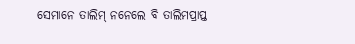ସେମାନେ ତାଲିମ୍ ନନେଲେ ବି ତାଲିମପ୍ରାପ୍ତ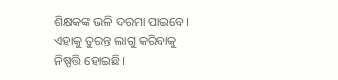ଶିକ୍ଷକଙ୍କ ଭଳି ଦରମା ପାଇବେ। ଏହାକୁ ତୁରନ୍ତ ଲାଗୁ କରିବାକୁ ନିଷ୍ପତ୍ତି ହୋଇଛି।